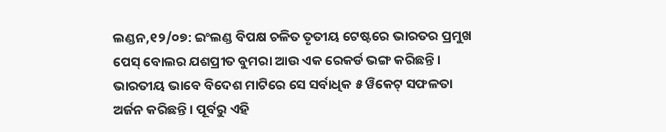ଲଣ୍ଡନ,୧୨/୦୭: ଇଂଲଣ୍ଡ ବିପକ୍ଷ ଚଳିତ ତୃତୀୟ ଟେଷ୍ଟରେ ଭାରତର ପ୍ରମୁଖ ପେସ୍ ବୋଲର ଯଶପ୍ରୀତ ବୁମରା ଆଉ ଏକ ରେକର୍ଡ ଭଙ୍ଗ କରିଛନ୍ତି । ଭାରତୀୟ ଭାବେ ବିଦେଶ ମାଟିରେ ସେ ସର୍ବାଧିକ ୫ ୱିକେଟ୍ ସଫଳତା ଅର୍ଜନ କରିଛନ୍ତି । ପୂର୍ବରୁ ଏହି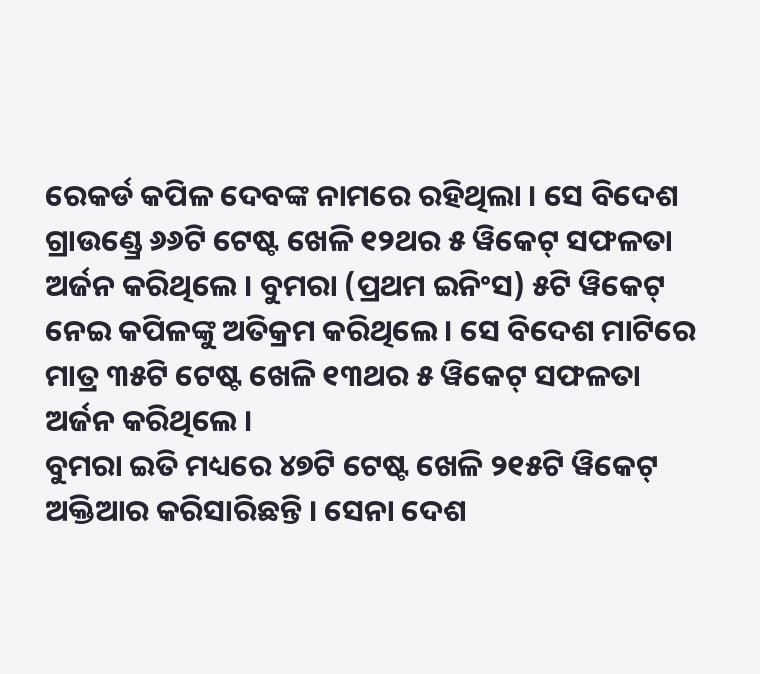ରେକର୍ଡ କପିଳ ଦେବଙ୍କ ନାମରେ ରହିଥିଲା । ସେ ବିଦେଶ ଗ୍ରାଉଣ୍ଡ୍ରେ ୬୬ଟି ଟେଷ୍ଟ ଖେଳି ୧୨ଥର ୫ ୱିକେଟ୍ ସଫଳତା ଅର୍ଜନ କରିଥିଲେ । ବୁମରା (ପ୍ରଥମ ଇନିଂସ) ୫ଟି ୱିକେଟ୍ ନେଇ କପିଳଙ୍କୁ ଅତିକ୍ରମ କରିଥିଲେ । ସେ ବିଦେଶ ମାଟିରେ ମାତ୍ର ୩୫ଟି ଟେଷ୍ଟ ଖେଳି ୧୩ଥର ୫ ୱିକେଟ୍ ସଫଳତା ଅର୍ଜନ କରିଥିଲେ ।
ବୁମରା ଇତି ମଧ୍ୟରେ ୪୭ଟି ଟେଷ୍ଟ ଖେଳି ୨୧୫ଟି ୱିକେଟ୍ ଅକ୍ତିଆର କରିସାରିଛନ୍ତି । ସେନା ଦେଶ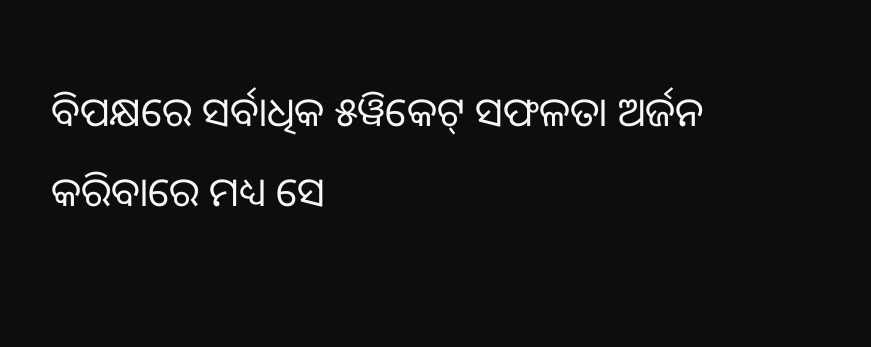ବିପକ୍ଷରେ ସର୍ବାଧିକ ୫ୱିକେଟ୍ ସଫଳତା ଅର୍ଜନ କରିବାରେ ମଧ୍ୟ ସେ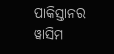ପାକିସ୍ତାନର ୱାସିମ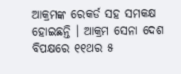ଆକ୍ରମଙ୍କ ରେକର୍ଡ ସହ ସମକକ୍ଷ ହୋଇଛନ୍ତି । ଆକ୍ରମ ସେନା ଦେଶ ବିପକ୍ଷରେ ୧୧ଥର ୫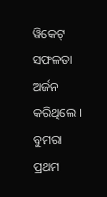ୱିକେଟ୍ ସଫଳତା ଅର୍ଜନ କରିଥିଲେ । ବୁମରା ପ୍ରଥମ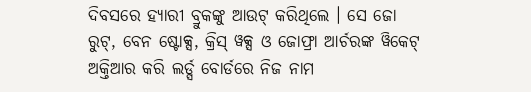ଦିବସରେ ହ୍ୟାରୀ ବ୍ରୁକଙ୍କୁ ଆଉଟ୍ କରିଥିଲେ । ସେ ଜୋ ରୁଟ୍, ବେନ ଷ୍ଟୋକ୍ସ, କ୍ରିସ୍ ୱକ୍ସ ଓ ଜୋଫ୍ରା ଆର୍ଚରଙ୍କ ୱିକେଟ୍ ଅକ୍ତିଆର କରି ଲର୍ଡ୍ସ ବୋର୍ଡରେ ନିଜ ନାମ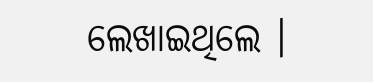ଲେଖାଇଥିଲେ ।